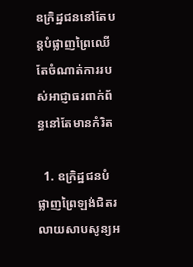ឧក្រិដ្ឋជននៅតែបន្តបំផ្លាញព្រៃឈើតែចំណាត់ការរបស់អាជ្ញាធរពាក់ព័ន្ធនៅតែមានកំរិត

  1. ឧក្រិដ្ឋជនបំផ្លាញព្រៃឡង់ជិតរលាយសាបសូន្យអ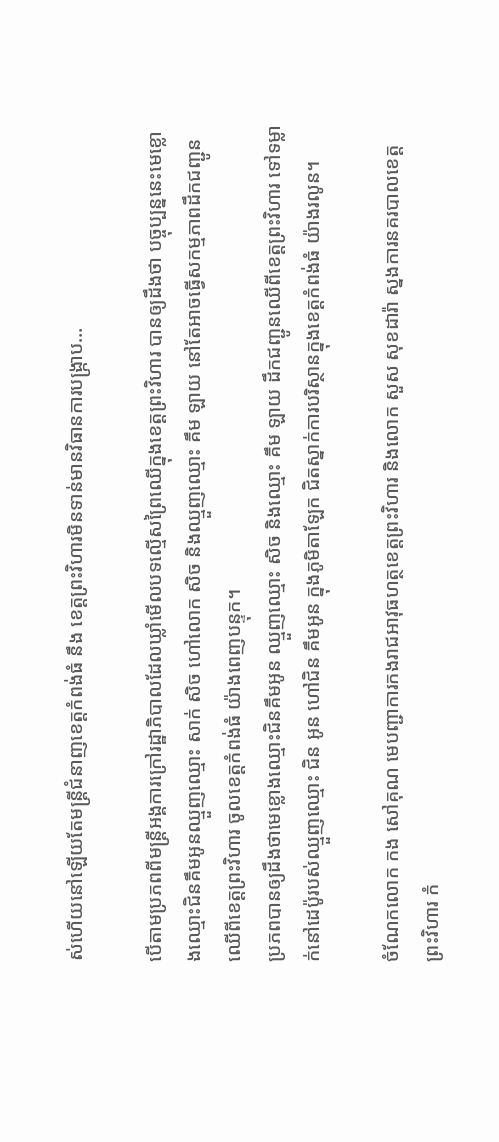ស់ហើយនៅឡើយតែមន្ត្រីជំនាញខេត្តកំពង់ធំ នឹង ខេត្តព្រះវិហារមិនទាន់មានវិធានការបង្ក្រាប…

បើតាមប្រភពពីមន្រ្តីអង្គការក្រៅរដ្ឋាភិបាលដែលឃ្លាំមើលបទល្មើសព្រៃឈើក្នុងខេត្តព្រះវិហារ បានឲ្យដឹងថា បច្ចុប្បន្ននេះមេខ្លោងឈ្មោះជិនគឹមអូនឈ្មួញឈ្មោះ សាក់ សិច ហៅលោក សិច និងឈ្មួញឈ្មោះ គឹម ឡាយ នៅតែអាចធ្វើសកម្មភាពដឹកជញ្ជូនឈើពីខេត្តព្រះវិហារ ចូលខេត្តកំពង់ធំ យ៉ាងពេញបន្ទុក។
ប្រភពបានឲ្យដឹងថាមេខ្លោងឈ្មោះជិនគឹមអូន ឈ្មួញឈ្មោះ សិច និងឈ្មោះ គឹម ឡាយ ដឹកជញ្ជូនឈើពីខេត្តព្រះវិហារ ទៅទម្លាក់នៅដេប៉ូរបស់ឈ្មួញឈ្មោះ ជិន អូន ហៅជិន គឹមអូន ក្នុងភូមិតាឡែក ជិតស្នាក់ការបរិស្ថានក្នុងខេត្តកំពង់ធំ យ៉ាងរលូន។

ចំណែកលោក កង សៅគុណ មេបញ្ជាការកងរាជអាវុធហត្ថខេត្តព្រះវិហារ និងលោក សួស សុខដារ៉ា ស្នងការនគរបាលខេត្តព្រះវិហារ កំ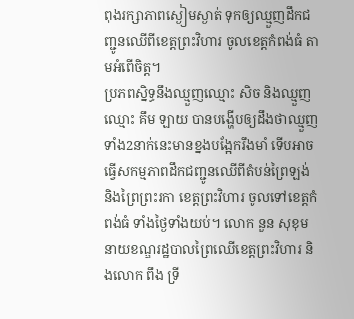ពុងរក្សាភាពស្ងៀមស្ងាត់ ទុកឲ្យឈ្មួញដឹកជញ្ជូនឈើពីខេត្តព្រះវិហារ ចូលខេត្តកំពង់ធំ តាមអំពើចិត្ត។
ប្រភពស្និទ្ធនឹងឈ្មួញឈ្មោះ សិច និងឈ្មួញឈ្មោះ គឹម ឡាយ បានបង្ហើបឲ្យដឹងថាឈ្មួញទាំង2នាក់នេះមានខ្នងបង្អែករឹងមាំ ទើបអាចធ្វើសកម្មភាពដឹកជញ្ជូនឈើពីតំបន់ព្រៃឡង់ និងព្រៃព្រះរកា ខេត្តព្រះវិហារ ចូលទៅខេត្តកំពង់ធំ ទាំងថ្ងៃទាំងយប់។ លោក នួន សុខុម នាយខណ្ឌរដ្ឋបាលព្រៃឈើខេត្តព្រះវិហារ និងលោក ពឹង ទ្រី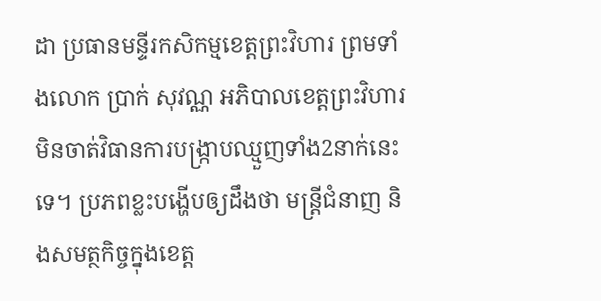ដា ប្រធានមន្ទីរកសិកម្មខេត្តព្រះវិហារ ព្រមទាំងលោក ប្រាក់ សុវណ្ណ អភិបាលខេត្តព្រះវិហារ មិនចាត់វិធានការបង្ក្រាបឈ្មួញទាំង2នាក់នេះទេ។ ប្រភពខ្លះបង្ហើបឲ្យដឹងថា មន្រ្តីជំនាញ និងសមត្ថកិច្ចក្នុងខេត្ត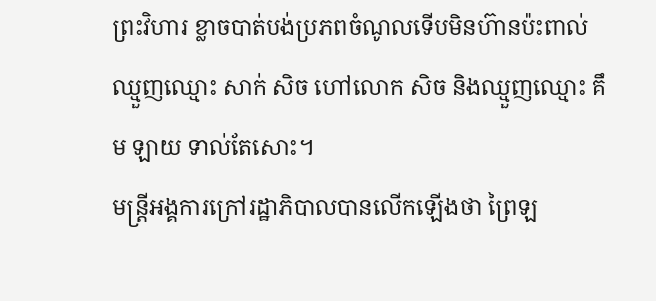ព្រះវិហារ ខ្លាចបាត់បង់ប្រភពចំណូលទើបមិនហ៊ានប៉ះពាល់ឈ្មួញឈ្មោះ សាក់ សិច ហៅលោក សិច និងឈ្មួញឈ្មោះ គឹម ឡាយ ទាល់តែសោះ។
មន្រ្តីអង្គការក្រៅរដ្ឋាភិបាលបានលើកឡើងថា ព្រៃឡ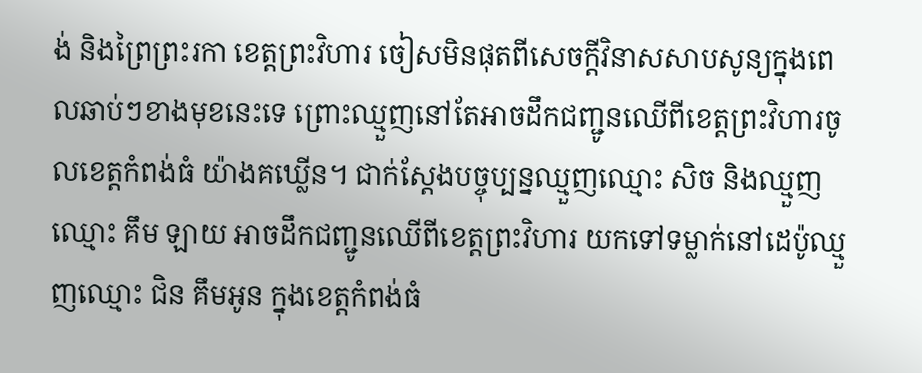ង់ និងព្រៃព្រះរកា ខេត្តព្រះវិហារ ចៀសមិនផុតពីសេចក្ដីវិនាសសាបសូន្យក្នុងពេលឆាប់ៗខាងមុខនេះទេ ព្រោះឈ្មួញនៅតែអាចដឹកជញ្ជូនឈើពីខេត្តព្រះវិហារចូលខេត្តកំពង់ធំ យ៉ាងគឃ្លើន។ ជាក់ស្ដែងបច្ចុប្បន្នឈ្មួញឈ្មោះ សិច និងឈ្មួញឈ្មោះ គឹម ឡាយ អាចដឹកជញ្ជូនឈើពីខេត្តព្រះវិហារ យកទៅទម្លាក់នៅដេប៉ូឈ្មួញឈ្មោះ ជិន គឹមអូន ក្នុងខេត្តកំពង់ធំ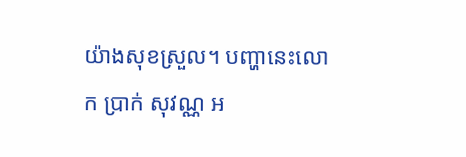យ៉ាងសុខស្រួល។ បញ្ហានេះលោក ប្រាក់ សុវណ្ណ អ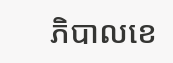ភិបាលខេ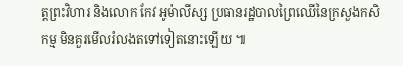ត្តព្រះវិហារ និងលោក កែវ អូម៉ាលីស្ស ប្រធានរដ្ឋបាលព្រៃឈើនៃក្រសួងកសិកម្ម មិនគួរមើលរំលងតទៅទៀតនោះឡើយ ៕